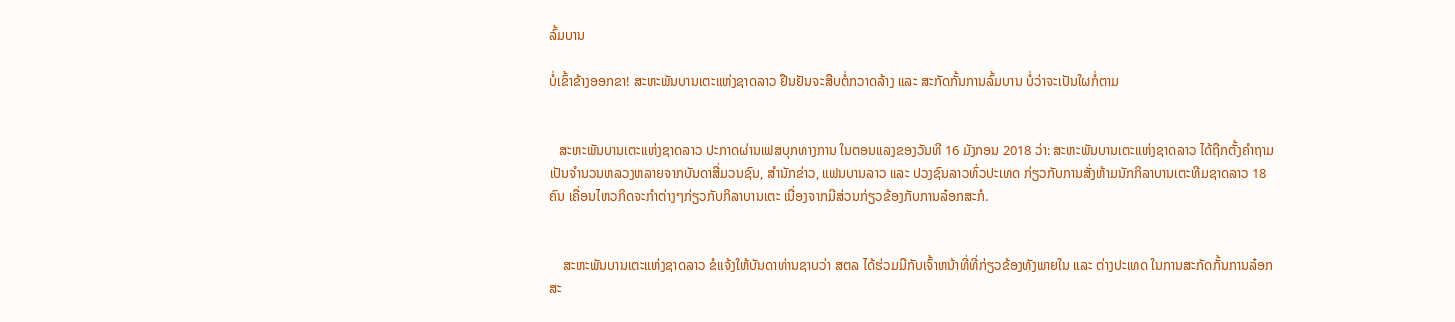ລົ້ມບານ

ບໍ່ເຂົ້າຂ້າງອອກຂາ! ສະຫະພັນບານເຕະແຫ່ງຊາດລາວ ຢືນຢັນຈະສືບຕໍ່ກວາດລ້າງ ແລະ ສະກັດກັ້ນການລົ້ມບານ ບໍ່ວ່າຈະເປັນໃຜກໍ່ຕາມ


   ສະຫະພັນບານເຕະແຫ່ງຊາດລາວ ປະກາດຜ່ານເຟສບຸກທາງການ ໃນຕອນແລງຂອງວັນທີ 16 ມັງກອນ 2018 ວ່າ: ສະຫະພັນບານເຕະແຫ່ງຊາດລາວ ໄດ້ຖືກຕັ້ງຄໍາຖາມເປັນຈຳນວນຫລວງຫລາຍຈາກບັນດາສື່ມວນຊົນ, ສໍານັກຂ່າວ, ແຟນບານລາວ ແລະ ປວງຊົນລາວທົ່ວປະເທດ ກ່ຽວກັບການສັ່ງຫ້າມນັກກິລາບານເຕະທີມຊາດລາວ 18 ຄົນ ເຄື່ອນໄຫວກິດຈະກໍາຕ່າງໆກ່ຽວກັບກິລາບານເຕະ ເນື່ອງຈາກມີສ່ວນກ່ຽວຂ້ອງກັບການລ໋ອກສະກໍ.


    ສະຫະພັນບານເຕະແຫ່ງຊາດລາວ ຂໍແຈ້ງໃຫ້ບັນດາທ່ານຊາບວ່າ ສຕລ ໄດ້ຮ່ວມມືກັບເຈົ້າຫນ້າທີ່ທີ່ກ່ຽວຂ້ອງທັງພາຍໃນ ແລະ ຕ່າງປະເທດ ໃນການສະກັດກັ້ນການລ໋ອກສະ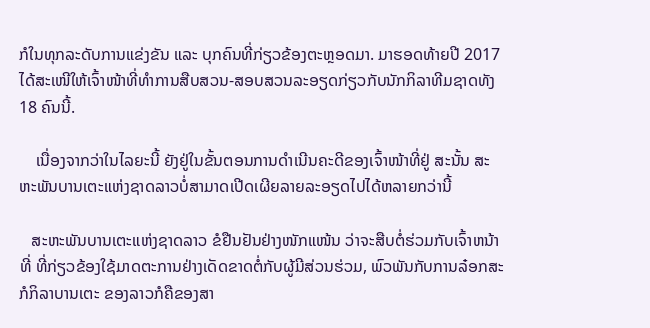ກໍໃນທຸກລະດັບການແຂ່ງຂັນ ແລະ ບຸກຄົນທີ່ກ່ຽວຂ້ອງຕະຫຼອດມາ. ມາຮອດທ້າຍປີ 2017 ໄດ້ສະເໜີໃຫ້ເຈົ້າໜ້າທີ່ທຳການສືບສວນ-ສອບສວນລະອຽດກ່ຽວກັບນັກກິລາທີມຊາດທັງ 18 ຄົນນີ້.

    ເນື່ອງຈາກວ່າໃນໄລຍະນີ້ ຍັງຢູ່ໃນຂັ້ນຕອນການດຳເນີນຄະດີຂອງເຈົ້າໜ້າທີ່ຢູ່ ສະນັ້ນ ສະຫະພັນບານເຕະແຫ່ງຊາດລາວບໍ່ສາມາດເປີດເຜີຍລາຍລະອຽດໄປໄດ້ຫລາຍກວ່ານີ້

   ສະຫະພັນບານເຕະແຫ່ງຊາດລາວ ຂໍຢືນຢັນຢ່າງໜັກແໜ້ນ ວ່າຈະສືບຕໍ່ຮ່ວມກັບເຈົ້າຫນ້າທີ່ ທີ່ກ່ຽວຂ້ອງໃຊ້ມາດຕະການຢ່າງເດັດຂາດຕໍ່ກັບຜູ້ມີສ່ວນຮ່ວມ, ພົວພັນກັບການລ໋ອກສະກໍກິລາບານເຕະ ຂອງລາວກໍຄືຂອງສາ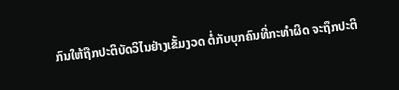ກົນໃຫ້ຖືກປະຕິບັດວິໄນຢ່າງເຂັ້ມງວດ ຕໍ່ກັບບຸກຄົນທີ່ກະທໍາຜິດ ຈະຖຶກປະຕິ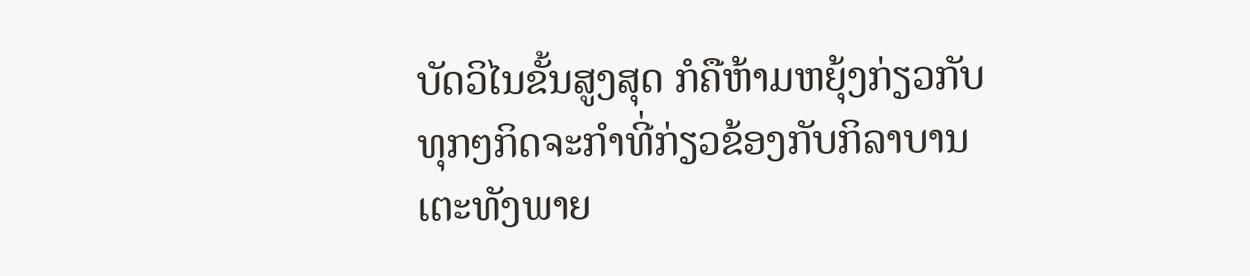ບັດວິໄນຂັ້ນສູງສຸດ ກໍຄືຫ້າມຫຍຸ້ງກ່ຽວກັບທຸກໆກິດຈະກໍາທີ່ກ່ຽວຂ້ອງກັບກິລາບານເຕະທັງພາຍ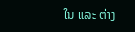ໃນ ແລະ ຕ່າງ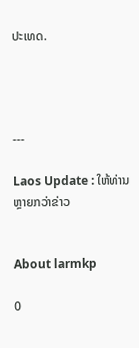ປະເທດ.




---

Laos Update : ໃຫ້ທ່ານຫຼາຍກວ່າຂ່າວ


About larmkp

0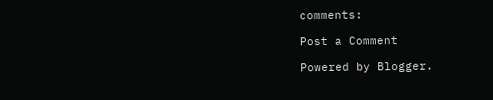comments:

Post a Comment

Powered by Blogger.